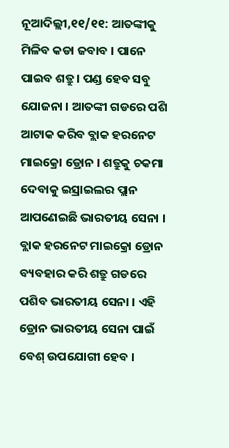ନୂଆଦିଲ୍ଲୀ,୧୧/୧୧: ଆତଙ୍କୀକୁ ମିଳିବ କଡା ଜବାବ । ପାନେ ପାଇବ ଶତ୍ରୁ । ପଣ୍ଡ ହେବ ସବୁ ଯୋଜନା । ଆତଙ୍କୀ ଗଡରେ ପଶି ଆଟାକ କରିବ ବ୍ଲାକ ହରନେଟ ମାଇକ୍ରୋ ଡ୍ରୋନ । ଶତ୍ରୁକୁ ଚକମା ଦେବାକୁ ଇସ୍ରାଇଲର ପ୍ଲାନ ଆପଣେଇଛି ଭାରତୀୟ ସେନା । ବ୍ଲାକ ହରନେଟ ମାଇକ୍ରୋ ଡ୍ରୋନ ବ୍ୟବହାର କରି ଶତ୍ରୁ ଗଡରେ ପଶିବ ଭାରତୀୟ ସେନା । ଏହି ଡ୍ରୋନ ଭାରତୀୟ ସେନା ପାଇଁ ବେଶ୍ ଉପଯୋଗୀ ହେବ ।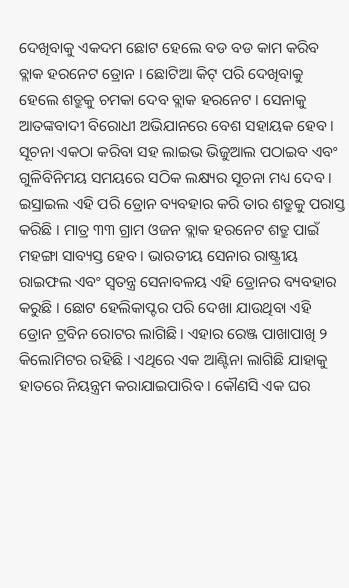ଦେଖିବାକୁ ଏକଦମ ଛୋଟ ହେଲେ ବଡ ବଡ କାମ କରିବ ବ୍ଲାକ ହରନେଟ ଡ୍ରୋନ । ଛୋଟିଆ କିଟ୍ ପରି ଦେଖିବାକୁ ହେଲେ ଶତ୍ରୁକୁ ଚମକା ଦେବ ବ୍ଲାକ ହରନେଟ । ସେନାକୁ ଆତଙ୍କବାଦୀ ବିରୋଧୀ ଅଭିଯାନରେ ବେଶ ସହାୟକ ହେବ । ସୂଚନା ଏକଠା କରିବା ସହ ଲାଇଭ ଭିଜୁଆଲ ପଠାଇବ ଏବଂ ଗୁଳିବିନିମୟ ସମୟରେ ସଠିକ ଲକ୍ଷ୍ୟର ସୂଚନା ମଧ୍ୟ ଦେବ ।
ଇସ୍ରାଇଲ ଏହି ପରି ଡ୍ରୋନ ବ୍ୟବହାର କରି ତାର ଶତ୍ରୁକୁ ପରାସ୍ତ କରିଛି । ମାତ୍ର ୩୩ ଗ୍ରାମ ଓଜନ ବ୍ଲାକ ହରନେଟ ଶତ୍ରୁ ପାଇଁ ମହଙ୍ଗା ସାବ୍ୟସ୍ତ ହେବ । ଭାରତୀୟ ସେନାର ରାଷ୍ଟ୍ରୀୟ ରାଇଫଲ ଏବଂ ସ୍ବତନ୍ତ୍ର ସେନାବଳୟ ଏହି ଡ୍ରୋନର ବ୍ୟବହାର କରୁଛି । ଛୋଟ ହେଲିକାପ୍ଟର ପରି ଦେଖା ଯାଉଥିବା ଏହି ଡ୍ରୋନ ଟ୍ରବିନ ରୋଟର ଲାଗିଛି । ଏହାର ରେଞ୍ଜ ପାଖାପାଖି ୨ କିଲୋମିଟର ରହିଛି । ଏଥିରେ ଏକ ଆଣ୍ଟିନା ଲାଗିଛି ଯାହାକୁ ହାତରେ ନିୟନ୍ତ୍ରମ କରାଯାଇପାରିବ । କୌଣସି ଏକ ଘର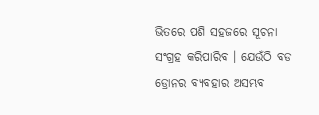ଭିତରେ ପଶି ସହଜରେ ସୂଚନା ସଂଗ୍ରହ କରିପାରିବ । ଯେଉଁଠି ବଡ ଡ୍ରୋନର ବ୍ୟବହାର ଅସମ୍ଭବ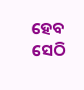ହେବ ସେଠି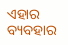ଏହାର ବ୍ୟବହାର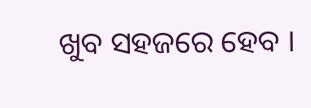ଖୁବ ସହଜରେ ହେବ ।